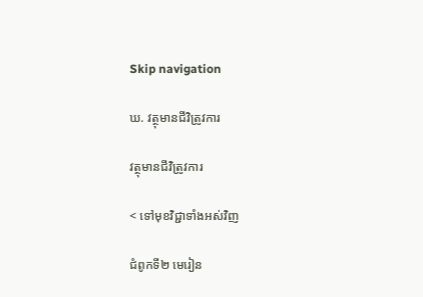Skip navigation

ឃ. វត្ថុមានជីវិត្រូវការ

វត្ថុមានជីវិត្រូវការ

< ទៅមុខវិជ្ជាទាំងអស់វិញ

ជំពូកទី២ មេរៀន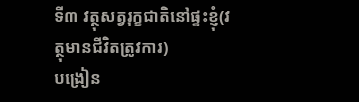ទី៣ វត្ថុសត្វរុក្ខជាតិនៅផ្ទះខ្ញុំ(វត្ថុមានជីវិតត្រូវការ)
បង្រៀន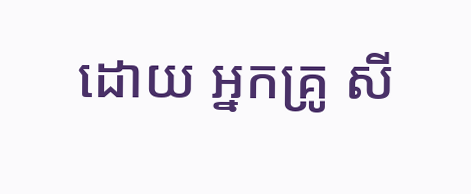ដោយ អ្នកគ្រូ សី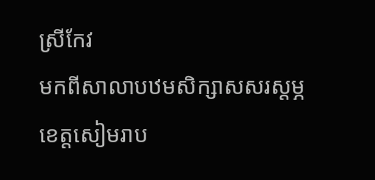ស្រីកែវ
មកពីសាលាបឋមសិក្សាសសរស្ដម្ភ ខេត្តសៀមរាប